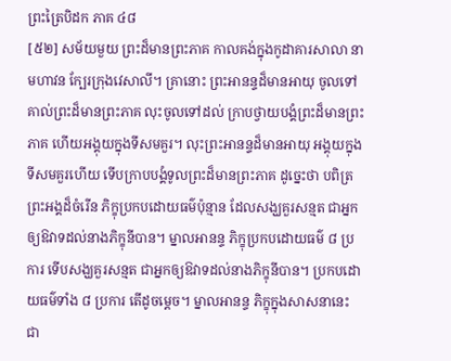ព្រះត្រៃបិដក ភាគ ៤៨
[៥២] សម័យមួយ ព្រះដ៏មានព្រះភាគ កាលគង់ក្នុងកូដាគារសាលា នាមហាវន ក្បែរក្រុងវេសាលី។ គ្រានោះ ព្រះអានន្ទដ៏មានអាយុ ចូលទៅគាល់ព្រះដ៏មានព្រះភាគ លុះចូលទៅដល់ ក្រាបថ្វាយបង្គំព្រះដ៏មានព្រះភាគ ហើយអង្គុយក្នុងទីសមគួរ។ លុះព្រះអានន្ទដ៏មានអាយុ អង្គុយក្នុងទីសមគួរហើយ ទើបក្រាបបង្គំទូលព្រះដ៏មានព្រះភាគ ដូច្នេះថា បពិត្រព្រះអង្គដ៏ចំរើន ភិក្ខុប្រកបដោយធម៌ប៉ុន្មាន ដែលសង្ឃគួរសន្មត ជាអ្នកឲ្យឱវាទដល់នាងភិក្ខុនីបាន។ ម្នាលអានន្ទ ភិក្ខុប្រកបដោយធម៌ ៨ ប្រការ ទើបសង្ឃគួរសន្មត ជាអ្នកឲ្យឱវាទដល់នាងភិក្ខុនីបាន។ ប្រកបដោយធម៌ទាំង ៨ ប្រការ តើដូចម្ដេច។ ម្នាលអានន្ទ ភិក្ខុក្នុងសាសនានេះ ជា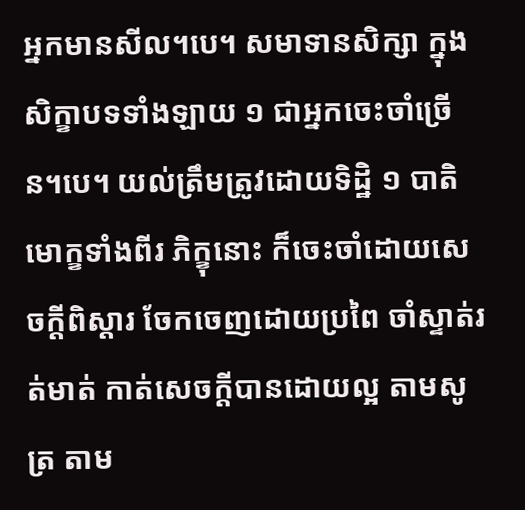អ្នកមានសីល។បេ។ សមាទានសិក្សា ក្នុងសិក្ខាបទទាំងឡាយ ១ ជាអ្នកចេះចាំច្រើន។បេ។ យល់ត្រឹមត្រូវដោយទិដ្ឋិ ១ បាតិមោក្ខទាំងពីរ ភិក្ខុនោះ ក៏ចេះចាំដោយសេចក្ដីពិស្ដារ ចែកចេញដោយប្រពៃ ចាំស្ទាត់រត់មាត់ កាត់សេចក្ដីបានដោយល្អ តាមសូត្រ តាម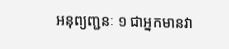អនុព្យញ្ជនៈ ១ ជាអ្នកមានវា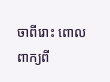ចាពីរោះ ពោលពាក្យពី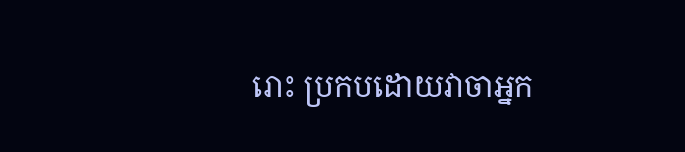រោះ ប្រកបដោយវាចាអ្នក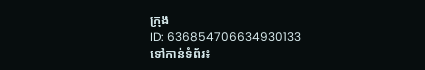ក្រុង
ID: 636854706634930133
ទៅកាន់ទំព័រ៖